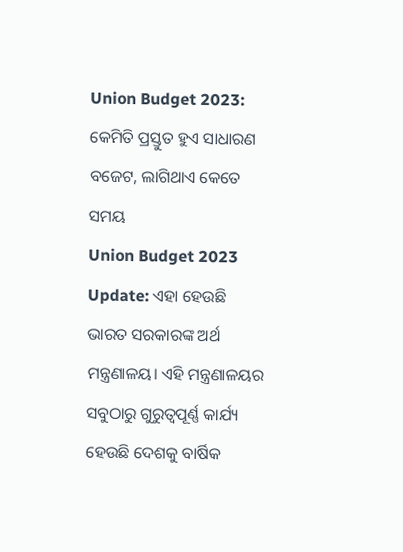Union Budget 2023: କେମିତି ପ୍ରସ୍ତୁତ ହୁଏ ସାଧାରଣ ବଜେଟ, ଲାଗିଥାଏ କେତେ ସମୟ
Union Budget 2023 Update: ଏହା ହେଉଛି ଭାରତ ସରକାରଙ୍କ ଅର୍ଥ ମନ୍ତ୍ରଣାଳୟ। ଏହି ମନ୍ତ୍ରଣାଳୟର ସବୁଠାରୁ ଗୁରୁତ୍ୱପୂର୍ଣ୍ଣ କାର୍ଯ୍ୟ ହେଉଛି ଦେଶକୁ ବାର୍ଷିକ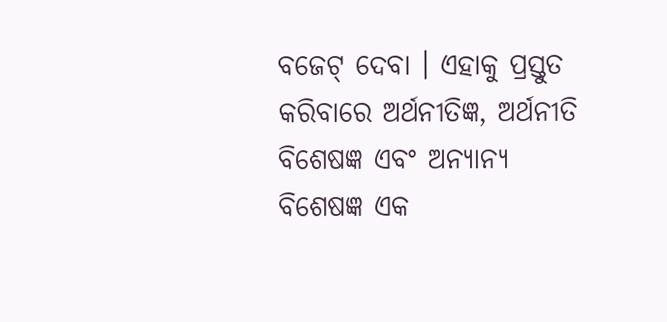ବଜେଟ୍ ଦେବା । ଏହାକୁ ପ୍ରସ୍ତୁତ କରିବାରେ ଅର୍ଥନୀତିଜ୍ଞ, ଅର୍ଥନୀତି ବିଶେଷଜ୍ଞ ଏବଂ ଅନ୍ୟାନ୍ୟ ବିଶେଷଜ୍ଞ ଏକ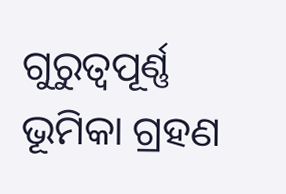ଗୁରୁତ୍ୱପୂର୍ଣ୍ଣ ଭୂମିକା ଗ୍ରହଣ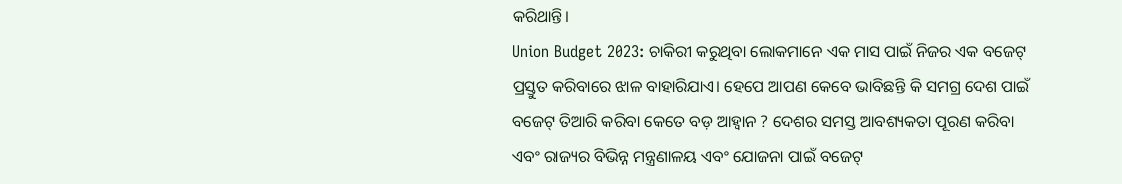କରିଥାନ୍ତି।
Union Budget 2023: ଚାକିରୀ କରୁଥିବା ଲୋକମାନେ ଏକ ମାସ ପାଇଁ ନିଜର ଏକ ବଜେଟ୍ ପ୍ରସ୍ତୁତ କରିବାରେ ଝାଳ ବାହାରିଯାଏ। ହେପେ ଆପଣ କେବେ ଭାବିଛନ୍ତି କି ସମଗ୍ର ଦେଶ ପାଇଁ ବଜେଟ୍ ତିଆରି କରିବା କେତେ ବଡ଼ ଆହ୍ୱାନ ? ଦେଶର ସମସ୍ତ ଆବଶ୍ୟକତା ପୂରଣ କରିବା ଏବଂ ରାଜ୍ୟର ବିଭିନ୍ନ ମନ୍ତ୍ରଣାଳୟ ଏବଂ ଯୋଜନା ପାଇଁ ବଜେଟ୍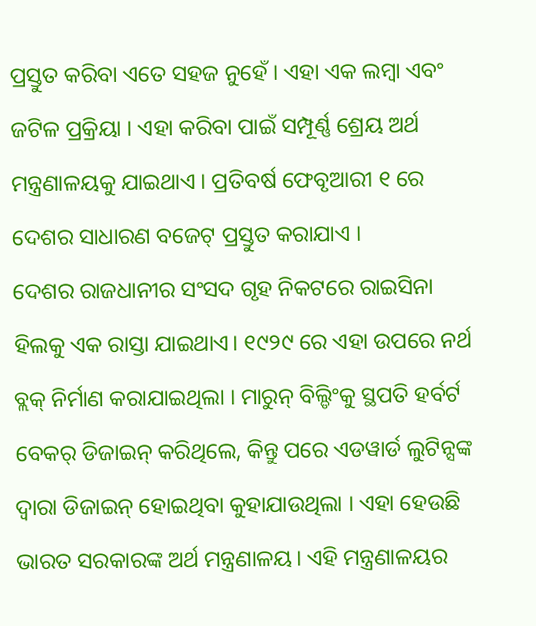ପ୍ରସ୍ତୁତ କରିବା ଏତେ ସହଜ ନୁହେଁ । ଏହା ଏକ ଲମ୍ବା ଏବଂ ଜଟିଳ ପ୍ରକ୍ରିୟା । ଏହା କରିବା ପାଇଁ ସମ୍ପୂର୍ଣ୍ଣ ଶ୍ରେୟ ଅର୍ଥ ମନ୍ତ୍ରଣାଳୟକୁ ଯାଇଥାଏ । ପ୍ରତିବର୍ଷ ଫେବୃଆରୀ ୧ ରେ ଦେଶର ସାଧାରଣ ବଜେଟ୍ ପ୍ରସ୍ତୁତ କରାଯାଏ ।
ଦେଶର ରାଜଧାନୀର ସଂସଦ ଗୃହ ନିକଟରେ ରାଇସିନା ହିଲକୁ ଏକ ରାସ୍ତା ଯାଇଥାଏ। ୧୯୨୯ ରେ ଏହା ଉପରେ ନର୍ଥ ବ୍ଲକ୍ ନିର୍ମାଣ କରାଯାଇଥିଲା । ମାରୁନ୍ ବିଲ୍ଡିଂକୁ ସ୍ଥପତି ହର୍ବର୍ଟ ବେକର୍ ଡିଜାଇନ୍ କରିଥିଲେ, କିନ୍ତୁ ପରେ ଏଡୱାର୍ଡ ଲୁଟିନ୍ସଙ୍କ ଦ୍ୱାରା ଡିଜାଇନ୍ ହୋଇଥିବା କୁହାଯାଉଥିଲା । ଏହା ହେଉଛି ଭାରତ ସରକାରଙ୍କ ଅର୍ଥ ମନ୍ତ୍ରଣାଳୟ। ଏହି ମନ୍ତ୍ରଣାଳୟର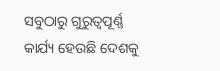ସବୁଠାରୁ ଗୁରୁତ୍ୱପୂର୍ଣ୍ଣ କାର୍ଯ୍ୟ ହେଉଛି ଦେଶକୁ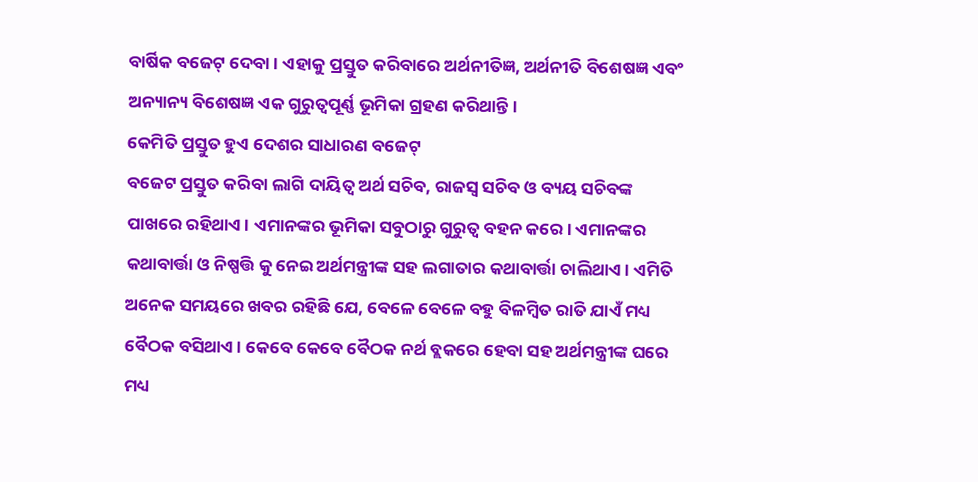ବାର୍ଷିକ ବଜେଟ୍ ଦେବା । ଏହାକୁ ପ୍ରସ୍ତୁତ କରିବାରେ ଅର୍ଥନୀତିଜ୍ଞ, ଅର୍ଥନୀତି ବିଶେଷଜ୍ଞ ଏବଂ ଅନ୍ୟାନ୍ୟ ବିଶେଷଜ୍ଞ ଏକ ଗୁରୁତ୍ୱପୂର୍ଣ୍ଣ ଭୂମିକା ଗ୍ରହଣ କରିଥାନ୍ତି।
କେମିତି ପ୍ରସ୍ତୁତ ହୁଏ ଦେଶର ସାଧାରଣ ବଜେଟ୍
ବଜେଟ ପ୍ରସ୍ତୁତ କରିବା ଲାଗି ଦାୟିତ୍ୱ ଅର୍ଥ ସଚିବ, ରାଜସ୍ୱ ସଚିବ ଓ ବ୍ୟୟ ସଚିବଙ୍କ ପାଖରେ ରହିଥାଏ। ଏମାନଙ୍କର ଭୂମିକା ସବୁଠାରୁ ଗୁରୁତ୍ୱ ବହନ କରେ। ଏମାନଙ୍କର କଥାବାର୍ତ୍ତା ଓ ନିଷ୍ପତ୍ତି କୁ ନେଇ ଅର୍ଥମନ୍ତ୍ରୀଙ୍କ ସହ ଲଗାତାର କଥାବାର୍ତ୍ତା ଚାଲିଥାଏ। ଏମିତି ଅନେକ ସମୟରେ ଖବର ରହିଛି ଯେ, ବେଳେ ବେଳେ ବହୁ ବିଳମ୍ବିତ ରାତି ଯାଏଁ ମଧ୍ୟ ବୈଠକ ବସିଥାଏ। କେବେ କେବେ ବୈଠକ ନର୍ଥ ବ୍ଲକରେ ହେବା ସହ ଅର୍ଥମନ୍ତ୍ରୀଙ୍କ ଘରେ ମଧ୍ୟ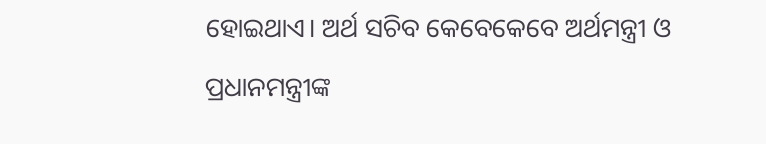ହୋଇଥାଏ। ଅର୍ଥ ସଚିବ କେବେକେବେ ଅର୍ଥମନ୍ତ୍ରୀ ଓ ପ୍ରଧାନମନ୍ତ୍ରୀଙ୍କ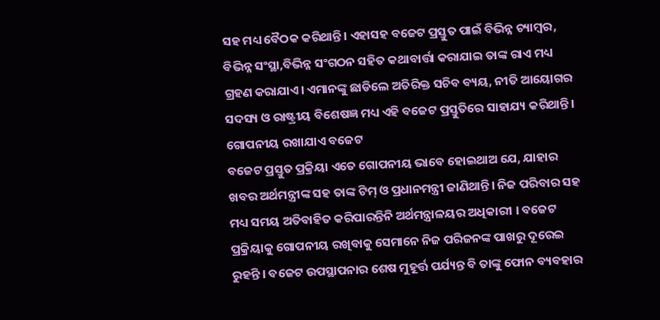ସହ ମଧ୍ୟ ବୈଠକ କରିଥାନ୍ତି। ଏହାସହ ବଜେଟ ପ୍ରସ୍ତୁତ ପାଇଁ ବିଭିନ୍ନ ଚ୍ୟାମ୍ବର, ବିଭିନ୍ନ ସଂସ୍ଥା,ବିଭିନ୍ନ ସଂଗଠନ ସହିତ କଥାବାର୍ତ୍ତା କରାଯାଇ ତାଙ୍କ ରାଏ ମଧ୍ୟ ଗ୍ରହଣ କରାଯାଏ। ଏମାନଙ୍କୁ ଛାଡିଲେ ଅତିରିକ୍ତ ସଚିବ ବ୍ୟୟ, ନୀତି ଆୟୋଗର ସଦସ୍ୟ ଓ ରାଷ୍ଟ୍ରୀୟ ବିଶେଷଜ୍ଞ ମଧ୍ୟ ଏହି ବଜେଟ ପ୍ରସ୍ତୁତିରେ ସାହାଯ୍ୟ କରିଥାନ୍ତି।
ଗୋପନୀୟ ରଖାଯାଏ ବଜେଟ
ବଜେଟ ପ୍ରସ୍ତୁତ ପ୍ରକ୍ରିୟା ଏତେ ଗୋପନୀୟ ଭାବେ ହୋଇଥାଅ ଯେ, ଯାହାର ଖବର ଅର୍ଥମନ୍ତ୍ରୀଙ୍କ ସହ ତାଙ୍କ ଟିମ୍ ଓ ପ୍ରଧାନମନ୍ତ୍ରୀ ଜାଣିଥାନ୍ତି। ନିଜ ପରିବାର ସହ ମଧ୍ୟ ସମୟ ଅତିବାହିତ କରିପାରନ୍ତିନି ଅର୍ଥମନ୍ତ୍ରାଳୟର ଅଧିକାରୀ । ବଜେଟ ପ୍ରକ୍ରିୟାକୁ ଗୋପନୀୟ ରଖିବାକୁ ସେମାନେ ନିଜ ପରିଜନଙ୍କ ପାଖରୁ ଦୂରେଇ ରୁହନ୍ତି । ବଜେଟ ଉପସ୍ଥାପନାର ଶେଷ ମୁହୂର୍ତ୍ତ ପର୍ଯ୍ୟନ୍ତ ବି ତାଙ୍କୁ ଫୋନ ବ୍ୟବହାର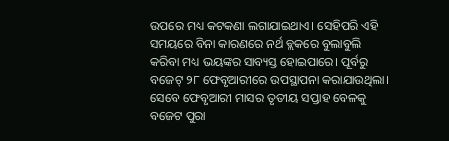ଉପରେ ମଧ୍ୟ କଟକଣା ଲଗାଯାଇଥାଏ। ସେହିପରି ଏହି ସମୟରେ ବିନା କାରଣରେ ନର୍ଥ ବ୍ଲକରେ ବୁଲାବୁଲି କରିବା ମଧ୍ୟ ଭୟଙ୍କର ସାବ୍ୟସ୍ତ ହୋଇପାରେ। ପୂର୍ବରୁ ବଜେଟ୍ ୨୮ ଫେବୃଆରୀରେ ଉପସ୍ଥାପନା କରାଯାଉଥିଲା। ସେବେ ଫେବୃଆରୀ ମାସର ତୃତୀୟ ସପ୍ତାହ ବେଳକୁ ବଜେଟ ପୁରା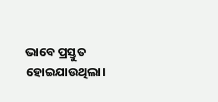ଭାବେ ପ୍ରସ୍ତୁତ ହୋଇଯାଉଥିଲା।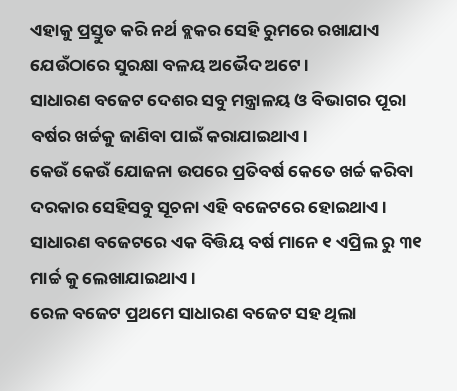ଏହାକୁ ପ୍ରସ୍ତୁତ କରି ନର୍ଥ ବ୍ଲକର ସେହି ରୁମରେ ରଖାଯାଏ ଯେଉଁଠାରେ ସୁରକ୍ଷା ବଳୟ ଅଭୈଦ ଅଟେ।
ସାଧାରଣ ବଜେଟ ଦେଶର ସବୁ ମନ୍ତ୍ରାଳୟ ଓ ବିଭାଗର ପୂରା ବର୍ଷର ଖର୍ଚ୍ଚକୁ ଜାଣିବା ପାଇଁ କରାଯାଇଥାଏ।
କେଉଁ କେଉଁ ଯୋଜନା ଉପରେ ପ୍ରତିବର୍ଷ କେତେ ଖର୍ଚ୍ଚ କରିବା ଦରକାର ସେହିସବୁ ସୂଚନା ଏହି ବଜେଟରେ ହୋଇଥାଏ।
ସାଧାରଣ ବଜେଟରେ ଏକ ବିତ୍ତିୟ ବର୍ଷ ମାନେ ୧ ଏପ୍ରିଲ ରୁ ୩୧ ମାର୍ଚ୍ଚ କୁ ଲେଖାଯାଇଥାଏ।
ରେଳ ବଜେଟ ପ୍ରଥମେ ସାଧାରଣ ବଜେଟ ସହ ଥିଲା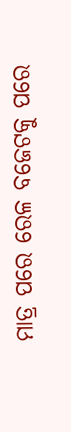ମାତ୍ର ପରେ ରେଳ ବଜେଟକୁ ପରେ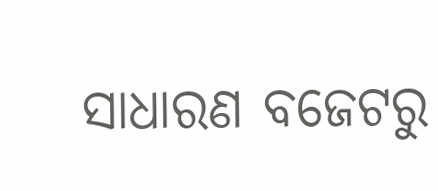ସାଧାରଣ ବଜେଟରୁ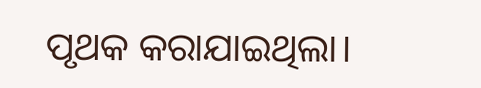ପୃଥକ କରାଯାଇଥିଲା।